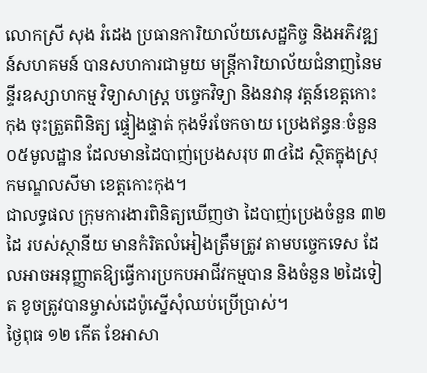លោកស្រី សុង រំដេង ប្រធានការិយាល័យសេដ្ឋកិច្ច និងអភិវឌ្ឍន៍សហគមន៍ បានសហការជាមួយ មន្រ្តីការិយាល័យជំនាញនៃមន្ទីរឧស្សាហកម្ម វិទ្យាសាស្ត្រ បច្ចេកវិទ្យា និងនវានុ វត្តន៍ខេត្តកោះកុង ចុះត្រួតពិនិត្យ ផ្ទៀងផ្ទាត់ កុងទ័រចែកចាយ ប្រេងឥន្ធនៈចំនួន ០៥មូលដ្ឋាន ដែលមានដៃបាញ់ប្រេងសរុប ៣៤ដៃ ស្ថិតក្នុងស្រុកមណ្ឌលសីមា ខេត្តកោះកុង។
ជាលទ្ធផល ក្រុមការងារពិនិត្យឃើញថា ដៃបាញ់ប្រេងចំនួន ៣២ដៃ របស់ស្ថានីយ មានកំរិតលំអៀងត្រឹមត្រូវ តាមបច្ចេកទេស ដែលអាចអនុញ្ញាតឱ្យធ្វើការប្រកបអាជីវកម្មបាន និងចំនួន ២ដៃទៀត ខូចត្រូវបានម្ចាស់ដេប៉ូស្នើសុំឈប់ប្រើប្រាស់។
ថ្ងៃពុធ ១២ កើត ខែអាសា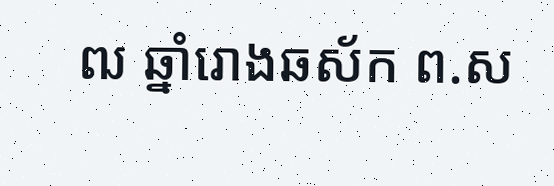ឍ ឆ្នាំរោងឆស័ក ព.ស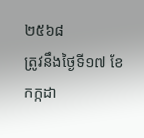២៥៦៨
ត្រូវនឹងថ្ងៃទី១៧ ខែកក្កដា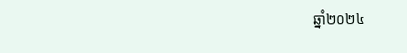ឆ្នាំ២០២៤